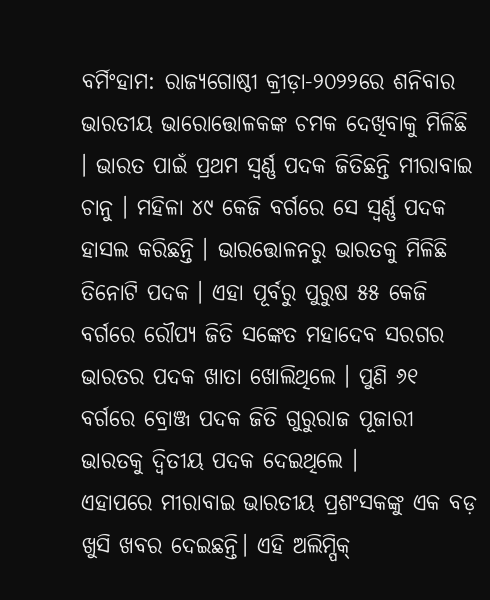ବର୍ମିଂହାମ: ରାଜ୍ୟଗୋଷ୍ଠୀ କ୍ରୀଡ଼ା-୨୦୨୨ରେ ଶନିବାର ଭାରତୀୟ ଭାରୋତ୍ତୋଳକଙ୍କ ଚମକ ଦେଖିବାକୁ ମିଳିଛି । ଭାରତ ପାଇଁ ପ୍ରଥମ ସ୍ୱର୍ଣ୍ଣ ପଦକ ଜିତିଛନ୍ତି ମୀରାବାଇ ଚାନୁ । ମହିଳା ୪୯ କେଜି ବର୍ଗରେ ସେ ସ୍ୱର୍ଣ୍ଣ ପଦକ ହାସଲ କରିଛନ୍ତି । ଭାରତ୍ତୋଳନରୁ ଭାରତକୁ ମିଳିଛି ତିନୋଟି ପଦକ । ଏହା ପୂର୍ବରୁ ପୁରୁଷ ୫୫ କେଜି ବର୍ଗରେ ରୌପ୍ୟ ଜିତି ସଙ୍କେତ ମହାଦେବ ସରଗର ଭାରତର ପଦକ ଖାତା ଖୋଲିଥିଲେ । ପୁଣି ୬୧ ବର୍ଗରେ ବ୍ରୋଞ୍ଜ ପଦକ ଜିତି ଗୁରୁରାଜ ପୂଜାରୀ ଭାରତକୁ ଦ୍ୱିତୀୟ ପଦକ ଦେଇଥିଲେ ।
ଏହାପରେ ମୀରାବାଇ ଭାରତୀୟ ପ୍ରଶଂସକଙ୍କୁ ଏକ ବଡ଼ ଖୁସି ଖବର ଦେଇଛନ୍ତି। ଏହି ଅଲିମ୍ପିକ୍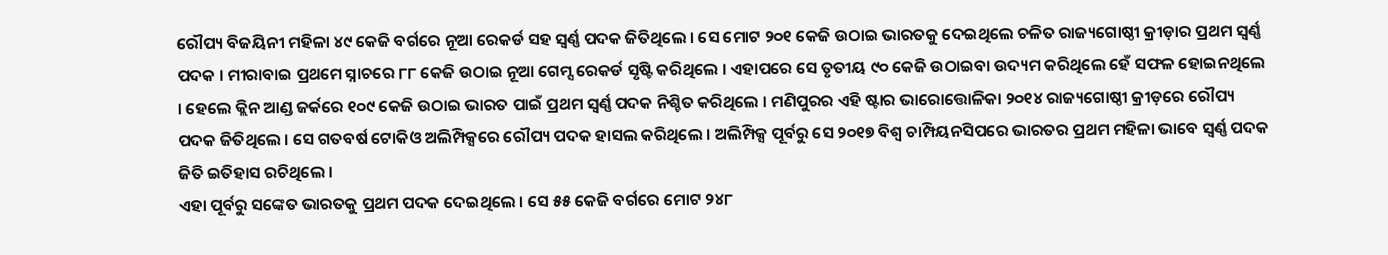ରୌପ୍ୟ ବିଜୟିନୀ ମହିଳା ୪୯ କେଜି ବର୍ଗରେ ନୂଆ ରେକର୍ଡ ସହ ସ୍ୱର୍ଣ୍ଣ ପଦକ ଜିତିଥିଲେ । ସେ ମୋଟ ୨୦୧ କେଜି ଉଠାଇ ଭାରତକୁ ଦେଇଥିଲେ ଚଳିତ ରାଜ୍ୟଗୋଷ୍ଠୀ କ୍ରୀଡ଼ାର ପ୍ରଥମ ସ୍ୱର୍ଣ୍ଣ ପଦକ । ମୀରାବାଇ ପ୍ରଥମେ ସ୍ନାଚରେ ୮୮ କେଜି ଉଠାଇ ନୂଆ ଗେମ୍ସ ରେକର୍ଡ ସୃଷ୍ଟି କରିଥିଲେ । ଏହାପରେ ସେ ତୃତୀୟ ୯୦ କେଜି ଉଠାଇବା ଉଦ୍ୟମ କରିଥିଲେ ହେଁ ସଫଳ ହୋଇନଥିଲେ । ହେଲେ କ୍ଲିନ ଆଣ୍ଡ ଜର୍କରେ ୧୦୯ କେଜି ଉଠାଇ ଭାରତ ପାଇଁ ପ୍ରଥମ ସ୍ୱର୍ଣ୍ଣ ପଦକ ନିଶ୍ଚିତ କରିଥିଲେ । ମଣିପୁରର ଏହି ଷ୍ଟାର ଭାରୋତ୍ତୋଳିକା ୨୦୧୪ ରାଜ୍ୟଗୋଷ୍ଠୀ କ୍ରୀଡ଼ରେ ରୌପ୍ୟ ପଦକ ଜିତିଥିଲେ । ସେ ଗତବର୍ଷ ଟୋକିଓ ଅଲିମ୍ପିକ୍ସରେ ରୌପ୍ୟ ପଦକ ହାସଲ କରିଥିଲେ । ଅଲିମ୍ପିକ୍ସ ପୂର୍ବରୁ ସେ ୨୦୧୭ ବିଶ୍ୱ ଚାମ୍ପିୟନସିପରେ ଭାରତର ପ୍ରଥମ ମହିଳା ଭାବେ ସ୍ୱର୍ଣ୍ଣ ପଦକ ଜିତି ଇତିହାସ ରଚିଥିଲେ ।
ଏହା ପୂର୍ବରୁ ସଙ୍କେତ ଭାରତକୁ ପ୍ରଥମ ପଦକ ଦେଇଥିଲେ । ସେ ୫୫ କେଜି ବର୍ଗରେ ମୋଟ ୨୪୮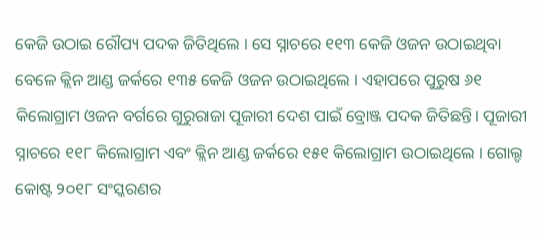କେଜି ଉଠାଇ ରୌପ୍ୟ ପଦକ ଜିତିଥିଲେ । ସେ ସ୍ନାଚରେ ୧୧୩ କେଜି ଓଜନ ଉଠାଇଥିବା ବେଳେ କ୍ଲିନ ଆଣ୍ଡ ଜର୍କରେ ୧୩୫ କେଜି ଓଜନ ଉଠାଇଥିଲେ । ଏହାପରେ ପୁରୁଷ ୬୧ କିଲୋଗ୍ରାମ ଓଜନ ବର୍ଗରେ ଗୁରୁରାଜା ପୂଜାରୀ ଦେଶ ପାଇଁ ବ୍ରୋଞ୍ଜ ପଦକ ଜିତିଛନ୍ତି। ପୂଜାରୀ ସ୍ନାଚରେ ୧୧୮ କିଲୋଗ୍ରାମ ଏବଂ କ୍ଲିନ ଆଣ୍ଡ ଜର୍କରେ ୧୫୧ କିଲୋଗ୍ରାମ ଉଠାଇଥିଲେ । ଗୋଲ୍ଡ କୋଷ୍ଟ ୨୦୧୮ ସଂସ୍କରଣର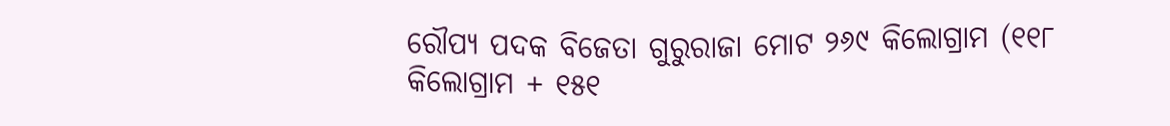ରୌପ୍ୟ ପଦକ ବିଜେତା ଗୁରୁରାଜା ମୋଟ ୨୬୯ କିଲୋଗ୍ରାମ (୧୧୮ କିଲୋଗ୍ରାମ + ୧୫୧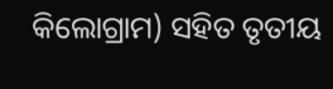କିଲୋଗ୍ରାମ) ସହିତ ତୃତୀୟ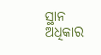ସ୍ଥାନ ଅଧିକାର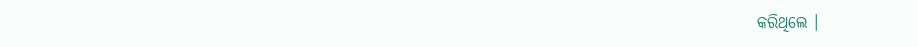କରିଥିଲେ ।